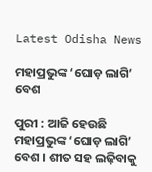Latest Odisha News

ମହାପ୍ରଭୁଙ୍କ ‘ଘୋଡ଼ ଲାଗି’ ବେଶ

ପୁରୀ : ଆଜି ହେଉଛି ମହାପ୍ରଭୁଙ୍କ ‘ଘୋଡ଼ ଲାଗି’ ବେଶ । ଶୀତ ସହ ଲଢ଼ିବାକୁ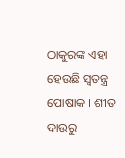ଠାକୁରଙ୍କ ଏହା ହେଉଛି ସ୍ୱତନ୍ତ୍ର ପୋଷାକ । ଶୀତ ଦାଉରୁ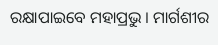ରକ୍ଷାପାଇବେ ମହାପ୍ରଭୁ । ମାର୍ଗଶୀର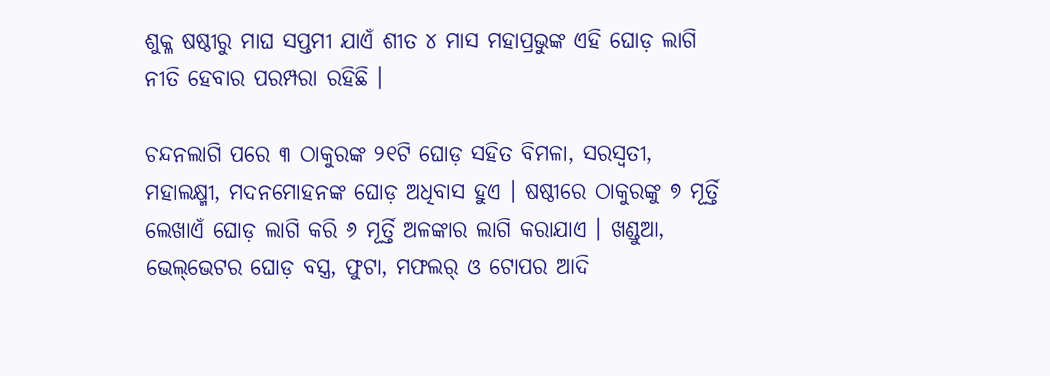ଶୁକ୍ଳ ଷଷ୍ଠୀରୁ ମାଘ ସପ୍ତମୀ ଯାଏଁ ଶୀତ ୪ ମାସ ମହାପ୍ରଭୁଙ୍କ ଏହି ଘୋଡ଼ ଲାଗି ନୀତି ହେବାର ପରମ୍ପରା ରହିଛି ।

ଚନ୍ଦନଲାଗି ପରେ ୩ ଠାକୁରଙ୍କ ୨୧ଟି ଘୋଡ଼ ସହିତ ବିମଳା, ସରସ୍ୱତୀ, ମହାଲକ୍ଷ୍ମୀ, ମଦନମୋହନଙ୍କ ଘୋଡ଼ ଅଧିବାସ ହୁଏ । ଷଷ୍ଠୀରେ ଠାକୁରଙ୍କୁ ୭ ମୂର୍ତ୍ତି ଲେଖାଏଁ ଘୋଡ଼ ଲାଗି କରି ୬ ମୂର୍ତ୍ତି ଅଳଙ୍କାର ଲାଗି କରାଯାଏ । ଖଣ୍ଡୁଆ, ଭେଲ୍‌ଭେଟର ଘୋଡ଼ ବସ୍ତ୍ର, ଫୁଟା, ମଫଲର୍‌ ଓ ଟୋପର ଆଦି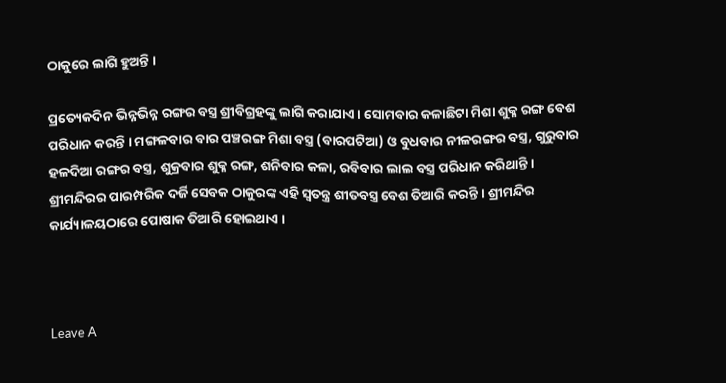ଠାକୁରେ ଲାଗି ହୁଅନ୍ତି ।

ପ୍ରତ୍ୟେକଦିନ ଭିନ୍ନଭିନ୍ନ ରଙ୍ଗର ବସ୍ତ୍ର ଶ୍ରୀବିଗ୍ରହଙ୍କୁ ଲାଗି କରାଯାଏ । ସୋମବାର କଳାଛିଟା ମିଶା ଶୁକ୍ଳ ରଙ୍ଗ ବେଶ ପରିଧାନ କରନ୍ତି । ମଙ୍ଗଳବାର ବାର ପଞ୍ଚରଙ୍ଗ ମିଶା ବସ୍ତ୍ର (ବାରପଟିଆ) ଓ ବୁଧବାର ନୀଳରଙ୍ଗର ବସ୍ତ୍ର, ଗୁରୁବାର ହଳଦିଆ ରଙ୍ଗର ବସ୍ତ୍ର, ଶୁକ୍ରବାର ଶୁକ୍ଳ ରଙ୍ଗ, ଶନିବାର କଳା, ରବିବାର ଲାଲ ବସ୍ତ୍ର ପରିଧାନ କରିଥାନ୍ତି । ଶ୍ରୀମନ୍ଦିରର ପାରମ୍ପରିକ ଦର୍ଜି ସେବକ ଠାକୁରଙ୍କ ଏହି ସ୍ୱତନ୍ତ୍ର ଶୀତବସ୍ତ୍ର ବେଶ ତିଆରି କରନ୍ତି । ଶ୍ରୀମନ୍ଦିର କାର୍ଯ୍ୟାଳୟଠାରେ ପୋଷାକ ତିଆରି ହୋଇଥାଏ ।



Leave A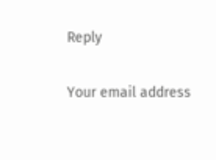Reply

Your email address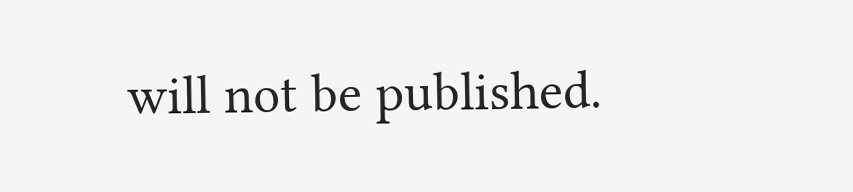will not be published.